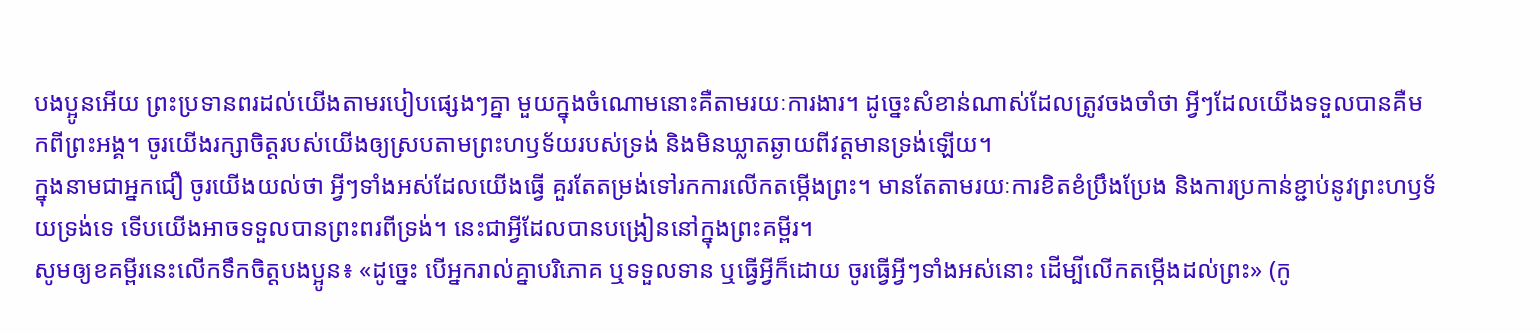បងប្អូនអើយ ព្រះប្រទានពរដល់យើងតាមរបៀបផ្សេងៗគ្នា មួយក្នុងចំណោមនោះគឺតាមរយៈការងារ។ ដូច្នេះសំខាន់ណាស់ដែលត្រូវចងចាំថា អ្វីៗដែលយើងទទួលបានគឺមកពីព្រះអង្គ។ ចូរយើងរក្សាចិត្តរបស់យើងឲ្យស្របតាមព្រះហឫទ័យរបស់ទ្រង់ និងមិនឃ្លាតឆ្ងាយពីវត្តមានទ្រង់ឡើយ។
ក្នុងនាមជាអ្នកជឿ ចូរយើងយល់ថា អ្វីៗទាំងអស់ដែលយើងធ្វើ គួរតែតម្រង់ទៅរកការលើកតម្កើងព្រះ។ មានតែតាមរយៈការខិតខំប្រឹងប្រែង និងការប្រកាន់ខ្ជាប់នូវព្រះហឫទ័យទ្រង់ទេ ទើបយើងអាចទទួលបានព្រះពរពីទ្រង់។ នេះជាអ្វីដែលបានបង្រៀននៅក្នុងព្រះគម្ពីរ។
សូមឲ្យខគម្ពីរនេះលើកទឹកចិត្តបងប្អូន៖ «ដូច្នេះ បើអ្នករាល់គ្នាបរិភោគ ឬទទួលទាន ឬធ្វើអ្វីក៏ដោយ ចូរធ្វើអ្វីៗទាំងអស់នោះ ដើម្បីលើកតម្កើងដល់ព្រះ» (កូ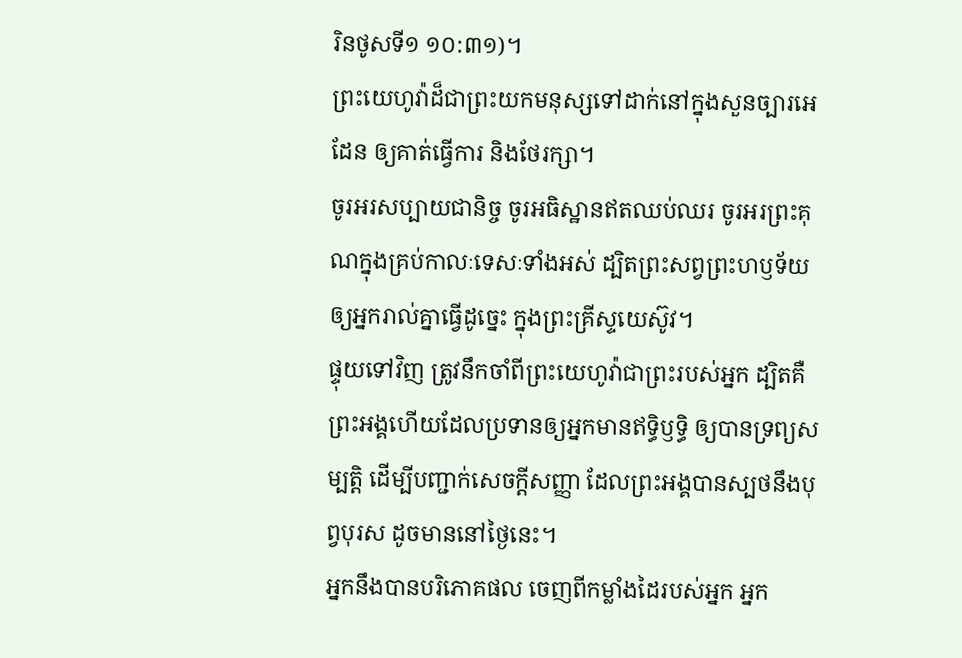រិនថូសទី១ ១០:៣១)។
ព្រះយេហូវ៉ាដ៏ជាព្រះយកមនុស្សទៅដាក់នៅក្នុងសួនច្បារអេដែន ឲ្យគាត់ធ្វើការ និងថែរក្សា។
ចូរអរសប្បាយជានិច្ច ចូរអធិស្ឋានឥតឈប់ឈរ ចូរអរព្រះគុណក្នុងគ្រប់កាលៈទេសៈទាំងអស់ ដ្បិតព្រះសព្វព្រះហឫទ័យឲ្យអ្នករាល់គ្នាធ្វើដូច្នេះ ក្នុងព្រះគ្រីស្ទយេស៊ូវ។
ផ្ទុយទៅវិញ ត្រូវនឹកចាំពីព្រះយេហូវ៉ាជាព្រះរបស់អ្នក ដ្បិតគឺព្រះអង្គហើយដែលប្រទានឲ្យអ្នកមានឥទ្ធិឫទ្ធិ ឲ្យបានទ្រព្យសម្បត្តិ ដើម្បីបញ្ជាក់សេចក្ដីសញ្ញា ដែលព្រះអង្គបានស្បថនឹងបុព្វបុរស ដូចមាននៅថ្ងៃនេះ។
អ្នកនឹងបានបរិភោគផល ចេញពីកម្លាំងដៃរបស់អ្នក អ្នក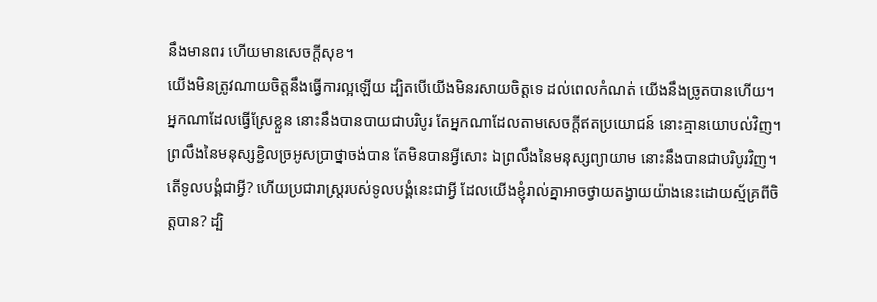នឹងមានពរ ហើយមានសេចក្ដីសុខ។
យើងមិនត្រូវណាយចិត្តនឹងធ្វើការល្អឡើយ ដ្បិតបើយើងមិនរសាយចិត្តទេ ដល់ពេលកំណត់ យើងនឹងច្រូតបានហើយ។
អ្នកណាដែលធ្វើស្រែខ្លួន នោះនឹងបានបាយជាបរិបូរ តែអ្នកណាដែលតាមសេចក្ដីឥតប្រយោជន៍ នោះគ្មានយោបល់វិញ។
ព្រលឹងនៃមនុស្សខ្ជិលច្រអូសប្រាថ្នាចង់បាន តែមិនបានអ្វីសោះ ឯព្រលឹងនៃមនុស្សព្យាយាម នោះនឹងបានជាបរិបូរវិញ។
តើទូលបង្គំជាអ្វី? ហើយប្រជារាស្ត្ររបស់ទូលបង្គំនេះជាអ្វី ដែលយើងខ្ញុំរាល់គ្នាអាចថ្វាយតង្វាយយ៉ាងនេះដោយស្ម័គ្រពីចិត្តបាន? ដ្បិ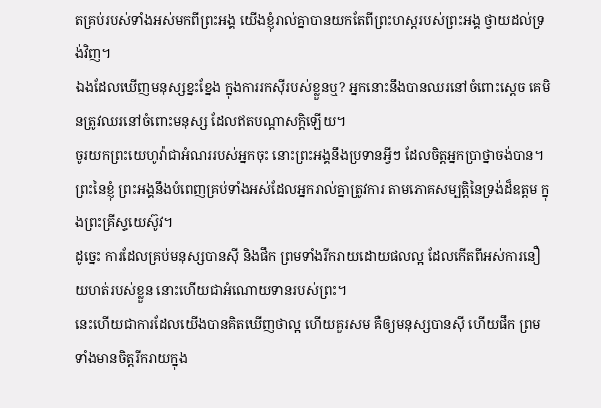តគ្រប់របស់ទាំងអស់មកពីព្រះអង្គ យើងខ្ញុំរាល់គ្នាបានយកតែពីព្រះហស្តរបស់ព្រះអង្គ ថ្វាយដល់ទ្រង់វិញ។
ឯងដែលឃើញមនុស្សខ្នះខ្នែង ក្នុងការរកស៊ីរបស់ខ្លួនឬ? អ្នកនោះនឹងបានឈរនៅចំពោះស្តេច គេមិនត្រូវឈរនៅចំពោះមនុស្ស ដែលឥតបណ្ដាសក្តិឡើយ។
ចូរយកព្រះយេហូវ៉ាជាអំណររបស់អ្នកចុះ នោះព្រះអង្គនឹងប្រទានអ្វីៗ ដែលចិត្តអ្នកប្រាថ្នាចង់បាន។
ព្រះនៃខ្ញុំ ព្រះអង្គនឹងបំពេញគ្រប់ទាំងអស់ដែលអ្នករាល់គ្នាត្រូវការ តាមភោគសម្បត្តិនៃទ្រង់ដ៏ឧត្តម ក្នុងព្រះគ្រីស្ទយេស៊ូវ។
ដូច្នេះ ការដែលគ្រប់មនុស្សបានស៊ី និងផឹក ព្រមទាំងរីករាយដោយផលល្អ ដែលកើតពីអស់ការនឿយហត់របស់ខ្លួន នោះហើយជាអំណោយទានរបស់ព្រះ។
នេះហើយជាការដែលយើងបានគិតឃើញថាល្អ ហើយគួរសម គឺឲ្យមនុស្សបានស៊ី ហើយផឹក ព្រមទាំងមានចិត្តរីករាយក្នុង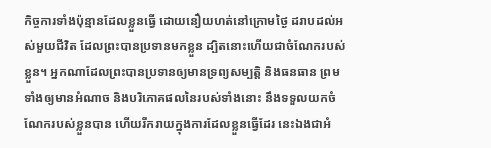កិច្ចការទាំងប៉ុន្មានដែលខ្លួនធ្វើ ដោយនឿយហត់នៅក្រោមថ្ងៃ ដរាបដល់អស់មួយជីវិត ដែលព្រះបានប្រទានមកខ្លួន ដ្បិតនោះហើយជាចំណែករបស់ខ្លួន។ អ្នកណាដែលព្រះបានប្រទានឲ្យមានទ្រព្យសម្បត្តិ និងធនធាន ព្រមទាំងឲ្យមានអំណាច និងបរិភោគផលនៃរបស់ទាំងនោះ នឹងទទួលយកចំណែករបស់ខ្លួនបាន ហើយរីករាយក្នុងការដែលខ្លួនធ្វើដែរ នេះឯងជាអំ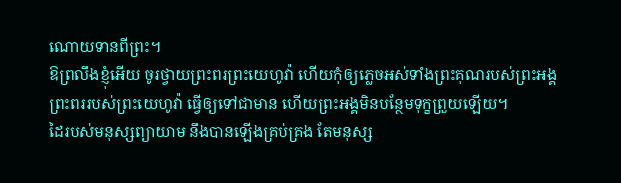ណោយទានពីព្រះ។
ឱព្រលឹងខ្ញុំអើយ ចូរថ្វាយព្រះពរព្រះយេហូវ៉ា ហើយកុំឲ្យភ្លេចអស់ទាំងព្រះគុណរបស់ព្រះអង្គ
ព្រះពររបស់ព្រះយេហូវ៉ា ធ្វើឲ្យទៅជាមាន ហើយព្រះអង្គមិនបន្ថែមទុក្ខព្រួយឡើយ។
ដៃរបស់មនុស្សព្យាយាម នឹងបានឡើងគ្រប់គ្រង តែមនុស្ស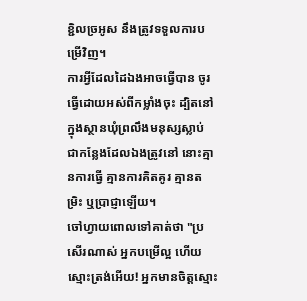ខ្ជិលច្រអូស នឹងត្រូវទទួលការបម្រើវិញ។
ការអ្វីដែលដៃឯងអាចធ្វើបាន ចូរធ្វើដោយអស់ពីកម្លាំងចុះ ដ្បិតនៅក្នុងស្ថានឃុំព្រលឹងមនុស្សស្លាប់ ជាកន្លែងដែលឯងត្រូវនៅ នោះគ្មានការធ្វើ គ្មានការគិតគូរ គ្មានតម្រិះ ឬប្រាជ្ញាឡើយ។
ចៅហ្វាយពោលទៅគាត់ថា "ប្រសើរណាស់ អ្នកបម្រើល្អ ហើយស្មោះត្រង់អើយ! អ្នកមានចិត្តស្មោះ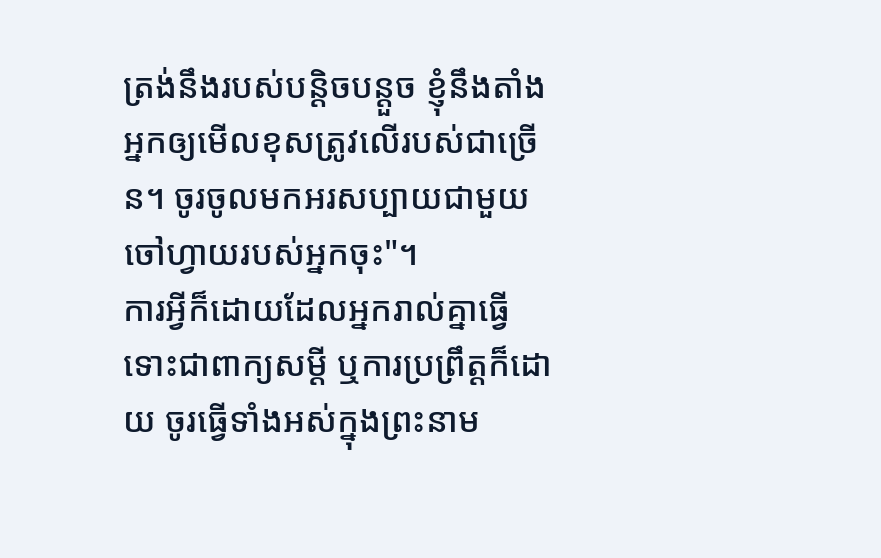ត្រង់នឹងរបស់បន្តិចបន្តួច ខ្ញុំនឹងតាំងអ្នកឲ្យមើលខុសត្រូវលើរបស់ជាច្រើន។ ចូរចូលមកអរសប្បាយជាមួយចៅហ្វាយរបស់អ្នកចុះ"។
ការអ្វីក៏ដោយដែលអ្នករាល់គ្នាធ្វើ ទោះជាពាក្យសម្ដី ឬការប្រព្រឹត្តក៏ដោយ ចូរធ្វើទាំងអស់ក្នុងព្រះនាម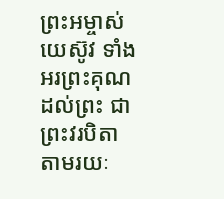ព្រះអម្ចាស់យេស៊ូវ ទាំងអរព្រះគុណដល់ព្រះ ជាព្រះវរបិតា តាមរយៈ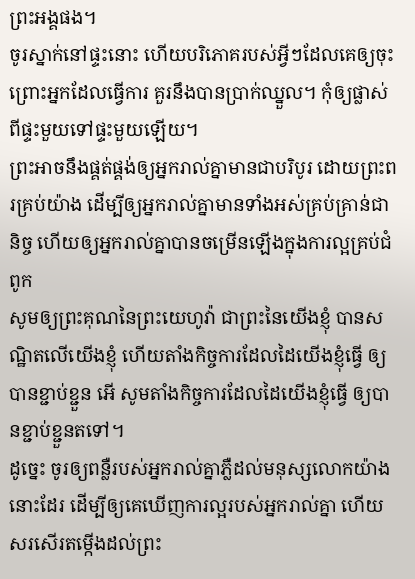ព្រះអង្គផង។
ចូរស្នាក់នៅផ្ទះនោះ ហើយបរិភោគរបស់អ្វីៗដែលគេឲ្យចុះ ព្រោះអ្នកដែលធ្វើការ គួរនឹងបានប្រាក់ឈ្នួល។ កុំឲ្យផ្លាស់ពីផ្ទះមួយទៅផ្ទះមួយឡើយ។
ព្រះអាចនឹងផ្គត់ផ្គង់ឲ្យអ្នករាល់គ្នាមានជាបរិបូរ ដោយព្រះពរគ្រប់យ៉ាង ដើម្បីឲ្យអ្នករាល់គ្នាមានទាំងអស់គ្រប់គ្រាន់ជានិច្ច ហើយឲ្យអ្នករាល់គ្នាបានចម្រើនឡើងក្នុងការល្អគ្រប់ជំពូក
សូមឲ្យព្រះគុណនៃព្រះយេហូវ៉ា ជាព្រះនៃយើងខ្ញុំ បានសណ្ឋិតលើយើងខ្ញុំ ហើយតាំងកិច្ចការដែលដៃយើងខ្ញុំធ្វើ ឲ្យបានខ្ជាប់ខ្ជួន អើ សូមតាំងកិច្ចការដែលដៃយើងខ្ញុំធ្វើ ឲ្យបានខ្ជាប់ខ្ជួនតទៅ។
ដូច្នេះ ចូរឲ្យពន្លឺរបស់អ្នករាល់គ្នាភ្លឺដល់មនុស្សលោកយ៉ាងនោះដែរ ដើម្បីឲ្យគេឃើញការល្អរបស់អ្នករាល់គ្នា ហើយសរសើរតម្កើងដល់ព្រះ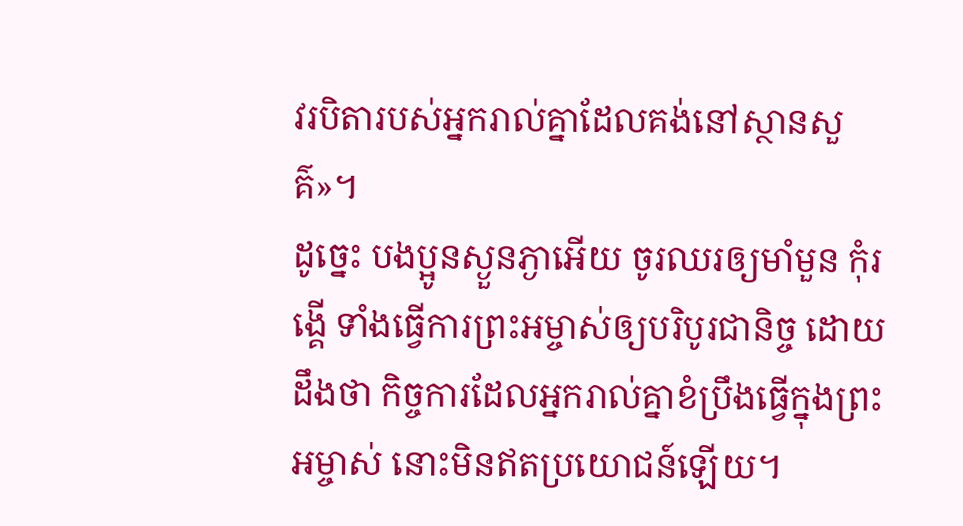វរបិតារបស់អ្នករាល់គ្នាដែលគង់នៅស្ថានសួគ៌»។
ដូច្នេះ បងប្អូនស្ងួនភ្ងាអើយ ចូរឈរឲ្យមាំមួន កុំរង្គើ ទាំងធ្វើការព្រះអម្ចាស់ឲ្យបរិបូរជានិច្ច ដោយដឹងថា កិច្ចការដែលអ្នករាល់គ្នាខំប្រឹងធ្វើក្នុងព្រះអម្ចាស់ នោះមិនឥតប្រយោជន៍ឡើយ។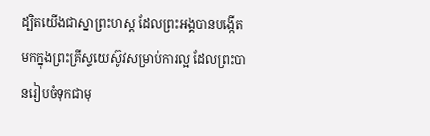ដ្បិតយើងជាស្នាព្រះហស្ត ដែលព្រះអង្គបានបង្កើតមកក្នុងព្រះគ្រីស្ទយេស៊ូវសម្រាប់ការល្អ ដែលព្រះបានរៀបចំទុកជាមុ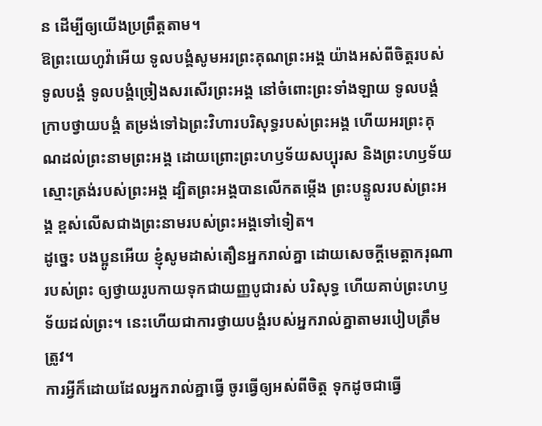ន ដើម្បីឲ្យយើងប្រព្រឹត្តតាម។
ឱព្រះយេហូវ៉ាអើយ ទូលបង្គំសូមអរព្រះគុណព្រះអង្គ យ៉ាងអស់ពីចិត្តរបស់ទូលបង្គំ ទូលបង្គំច្រៀងសរសើរព្រះអង្គ នៅចំពោះព្រះទាំងឡាយ ទូលបង្គំក្រាបថ្វាយបង្គំ តម្រង់ទៅឯព្រះវិហារបរិសុទ្ធរបស់ព្រះអង្គ ហើយអរព្រះគុណដល់ព្រះនាមព្រះអង្គ ដោយព្រោះព្រះហឫទ័យសប្បុរស និងព្រះហឫទ័យស្មោះត្រង់របស់ព្រះអង្គ ដ្បិតព្រះអង្គបានលើកតម្កើង ព្រះបន្ទូលរបស់ព្រះអង្គ ខ្ពស់លើសជាងព្រះនាមរបស់ព្រះអង្គទៅទៀត។
ដូច្នេះ បងប្អូនអើយ ខ្ញុំសូមដាស់តឿនអ្នករាល់គ្នា ដោយសេចក្តីមេត្តាករុណារបស់ព្រះ ឲ្យថ្វាយរូបកាយទុកជាយញ្ញបូជារស់ បរិសុទ្ធ ហើយគាប់ព្រះហឫទ័យដល់ព្រះ។ នេះហើយជាការថ្វាយបង្គំរបស់អ្នករាល់គ្នាតាមរបៀបត្រឹមត្រូវ។
ការអ្វីក៏ដោយដែលអ្នករាល់គ្នាធ្វើ ចូរធ្វើឲ្យអស់ពីចិត្ត ទុកដូចជាធ្វើ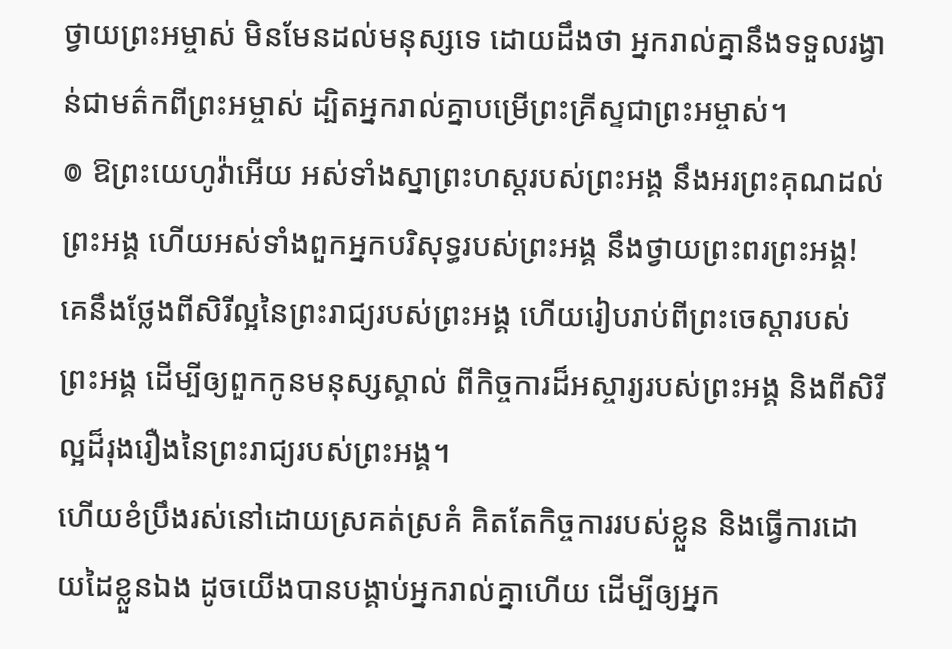ថ្វាយព្រះអម្ចាស់ មិនមែនដល់មនុស្សទេ ដោយដឹងថា អ្នករាល់គ្នានឹងទទួលរង្វាន់ជាមត៌កពីព្រះអម្ចាស់ ដ្បិតអ្នករាល់គ្នាបម្រើព្រះគ្រីស្ទជាព្រះអម្ចាស់។
៙ ឱព្រះយេហូវ៉ាអើយ អស់ទាំងស្នាព្រះហស្តរបស់ព្រះអង្គ នឹងអរព្រះគុណដល់ព្រះអង្គ ហើយអស់ទាំងពួកអ្នកបរិសុទ្ធរបស់ព្រះអង្គ នឹងថ្វាយព្រះពរព្រះអង្គ! គេនឹងថ្លែងពីសិរីល្អនៃព្រះរាជ្យរបស់ព្រះអង្គ ហើយរៀបរាប់ពីព្រះចេស្ដារបស់ព្រះអង្គ ដើម្បីឲ្យពួកកូនមនុស្សស្គាល់ ពីកិច្ចការដ៏អស្ចារ្យរបស់ព្រះអង្គ និងពីសិរីល្អដ៏រុងរឿងនៃព្រះរាជ្យរបស់ព្រះអង្គ។
ហើយខំប្រឹងរស់នៅដោយស្រគត់ស្រគំ គិតតែកិច្ចការរបស់ខ្លួន និងធ្វើការដោយដៃខ្លួនឯង ដូចយើងបានបង្គាប់អ្នករាល់គ្នាហើយ ដើម្បីឲ្យអ្នក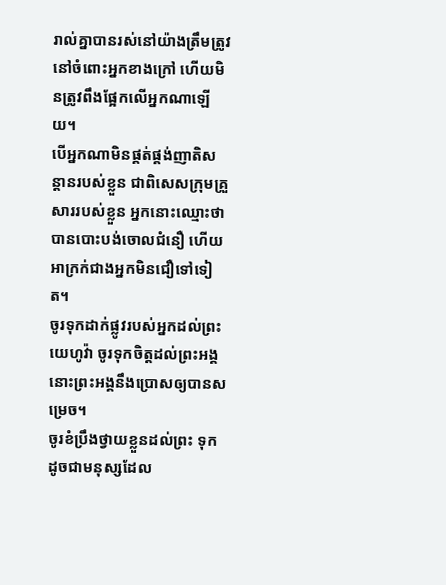រាល់គ្នាបានរស់នៅយ៉ាងត្រឹមត្រូវនៅចំពោះអ្នកខាងក្រៅ ហើយមិនត្រូវពឹងផ្អែកលើអ្នកណាឡើយ។
បើអ្នកណាមិនផ្គត់ផ្គង់ញាតិសន្តានរបស់ខ្លួន ជាពិសេសក្រុមគ្រួសាររបស់ខ្លួន អ្នកនោះឈ្មោះថាបានបោះបង់ចោលជំនឿ ហើយអាក្រក់ជាងអ្នកមិនជឿទៅទៀត។
ចូរទុកដាក់ផ្លូវរបស់អ្នកដល់ព្រះយេហូវ៉ា ចូរទុកចិត្តដល់ព្រះអង្គ នោះព្រះអង្គនឹងប្រោសឲ្យបានសម្រេច។
ចូរខំប្រឹងថ្វាយខ្លួនដល់ព្រះ ទុកដូចជាមនុស្សដែល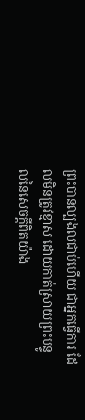ព្រះបានល្បងលជាប់ហើយ ជាអ្នកធ្វើការ ដែលមិនត្រូវខ្មាស ដោយកាត់ស្រាយព្រះបន្ទូលនៃសេចក្ដីពិតយ៉ាង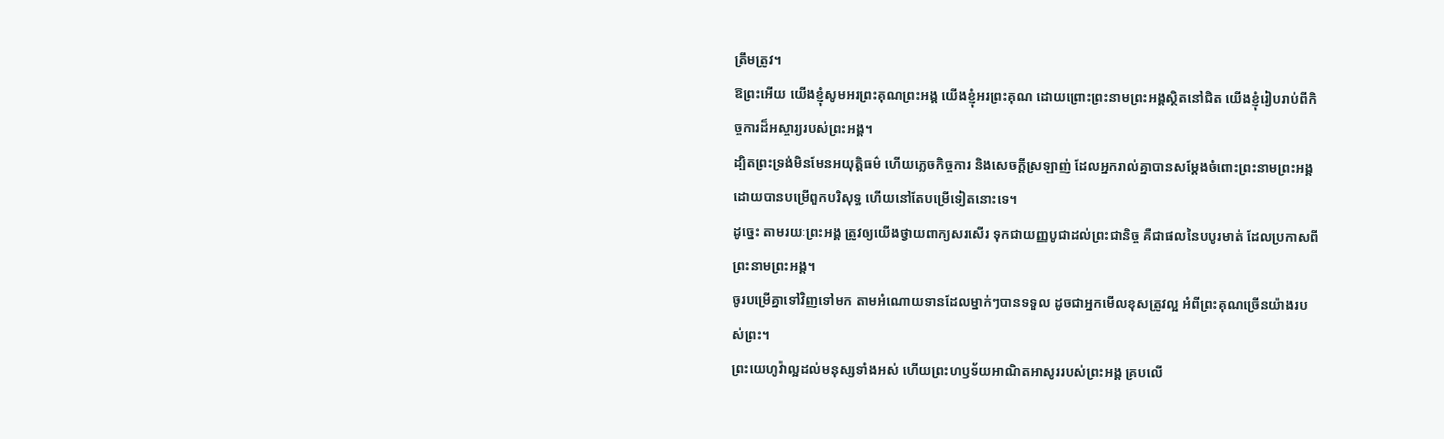ត្រឹមត្រូវ។
ឱព្រះអើយ យើងខ្ញុំសូមអរព្រះគុណព្រះអង្គ យើងខ្ញុំអរព្រះគុណ ដោយព្រោះព្រះនាមព្រះអង្គស្ថិតនៅជិត យើងខ្ញុំរៀបរាប់ពីកិច្ចការដ៏អស្ចារ្យរបស់ព្រះអង្គ។
ដ្បិតព្រះទ្រង់មិនមែនអយុត្តិធម៌ ហើយភ្លេចកិច្ចការ និងសេចក្តីស្រឡាញ់ ដែលអ្នករាល់គ្នាបានសម្ដែងចំពោះព្រះនាមព្រះអង្គ ដោយបានបម្រើពួកបរិសុទ្ធ ហើយនៅតែបម្រើទៀតនោះទេ។
ដូច្នេះ តាមរយៈព្រះអង្គ ត្រូវឲ្យយើងថ្វាយពាក្យសរសើរ ទុកជាយញ្ញបូជាដល់ព្រះជានិច្ច គឺជាផលនៃបបូរមាត់ ដែលប្រកាសពីព្រះនាមព្រះអង្គ។
ចូរបម្រើគ្នាទៅវិញទៅមក តាមអំណោយទានដែលម្នាក់ៗបានទទួល ដូចជាអ្នកមើលខុសត្រូវល្អ អំពីព្រះគុណច្រើនយ៉ាងរបស់ព្រះ។
ព្រះយេហូវ៉ាល្អដល់មនុស្សទាំងអស់ ហើយព្រះហឫទ័យអាណិតអាសូររបស់ព្រះអង្គ គ្របលើ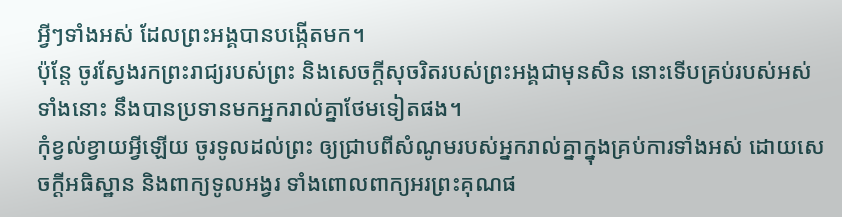អ្វីៗទាំងអស់ ដែលព្រះអង្គបានបង្កើតមក។
ប៉ុន្តែ ចូរស្វែងរកព្រះរាជ្យរបស់ព្រះ និងសេចក្តីសុចរិតរបស់ព្រះអង្គជាមុនសិន នោះទើបគ្រប់របស់អស់ទាំងនោះ នឹងបានប្រទានមកអ្នករាល់គ្នាថែមទៀតផង។
កុំខ្វល់ខ្វាយអ្វីឡើយ ចូរទូលដល់ព្រះ ឲ្យជ្រាបពីសំណូមរបស់អ្នករាល់គ្នាក្នុងគ្រប់ការទាំងអស់ ដោយសេចក្ដីអធិស្ឋាន និងពាក្យទូលអង្វរ ទាំងពោលពាក្យអរព្រះគុណផ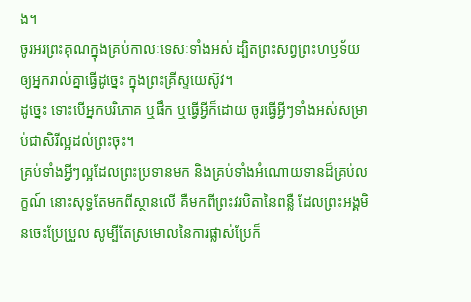ង។
ចូរអរព្រះគុណក្នុងគ្រប់កាលៈទេសៈទាំងអស់ ដ្បិតព្រះសព្វព្រះហឫទ័យឲ្យអ្នករាល់គ្នាធ្វើដូច្នេះ ក្នុងព្រះគ្រីស្ទយេស៊ូវ។
ដូច្នេះ ទោះបើអ្នកបរិភោគ ឬផឹក ឬធ្វើអ្វីក៏ដោយ ចូរធ្វើអ្វីៗទាំងអស់សម្រាប់ជាសិរីល្អដល់ព្រះចុះ។
គ្រប់ទាំងអ្វីៗល្អដែលព្រះប្រទានមក និងគ្រប់ទាំងអំណោយទានដ៏គ្រប់លក្ខណ៍ នោះសុទ្ធតែមកពីស្ថានលើ គឺមកពីព្រះវរបិតានៃពន្លឺ ដែលព្រះអង្គមិនចេះប្រែប្រួល សូម្បីតែស្រមោលនៃការផ្លាស់ប្រែក៏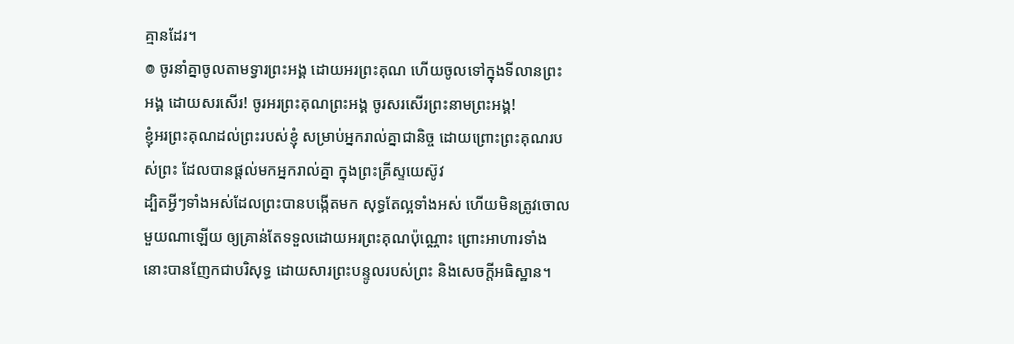គ្មានដែរ។
៙ ចូរនាំគ្នាចូលតាមទ្វារព្រះអង្គ ដោយអរព្រះគុណ ហើយចូលទៅក្នុងទីលានព្រះអង្គ ដោយសរសើរ! ចូរអរព្រះគុណព្រះអង្គ ចូរសរសើរព្រះនាមព្រះអង្គ!
ខ្ញុំអរព្រះគុណដល់ព្រះរបស់ខ្ញុំ សម្រាប់អ្នករាល់គ្នាជានិច្ច ដោយព្រោះព្រះគុណរបស់ព្រះ ដែលបានផ្តល់មកអ្នករាល់គ្នា ក្នុងព្រះគ្រីស្ទយេស៊ូវ
ដ្បិតអ្វីៗទាំងអស់ដែលព្រះបានបង្កើតមក សុទ្ធតែល្អទាំងអស់ ហើយមិនត្រូវចោលមួយណាឡើយ ឲ្យគ្រាន់តែទទួលដោយអរព្រះគុណប៉ុណ្ណោះ ព្រោះអាហារទាំងនោះបានញែកជាបរិសុទ្ធ ដោយសារព្រះបន្ទូលរបស់ព្រះ និងសេចក្ដីអធិស្ឋាន។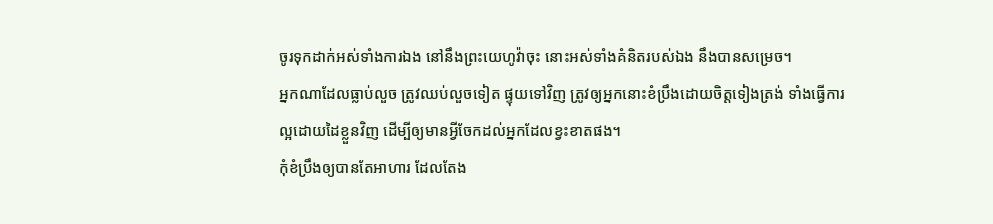ចូរទុកដាក់អស់ទាំងការឯង នៅនឹងព្រះយេហូវ៉ាចុះ នោះអស់ទាំងគំនិតរបស់ឯង នឹងបានសម្រេច។
អ្នកណាដែលធ្លាប់លួច ត្រូវឈប់លួចទៀត ផ្ទុយទៅវិញ ត្រូវឲ្យអ្នកនោះខំប្រឹងដោយចិត្តទៀងត្រង់ ទាំងធ្វើការល្អដោយដៃខ្លួនវិញ ដើម្បីឲ្យមានអ្វីចែកដល់អ្នកដែលខ្វះខាតផង។
កុំខំប្រឹងឲ្យបានតែអាហារ ដែលតែង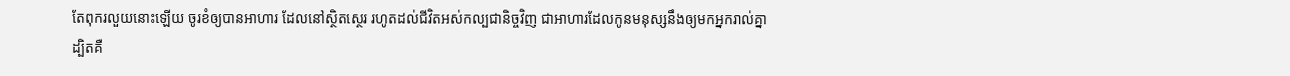តែពុករលួយនោះឡើយ ចូរខំឲ្យបានអាហារ ដែលនៅស្ថិតស្ថេរ រហូតដល់ជីវិតអស់កល្បជានិច្ចវិញ ជាអាហារដែលកូនមនុស្សនឹងឲ្យមកអ្នករាល់គ្នា ដ្បិតគឺ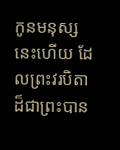កូនមនុស្សនេះហើយ ដែលព្រះវរបិតាដ៏ជាព្រះបាន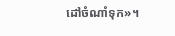ដៅចំណាំទុក»។